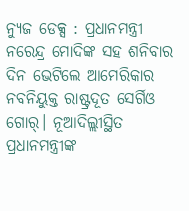ନ୍ୟୁଜ ଡେକ୍ସ : ପ୍ରଧାନମନ୍ତ୍ରୀ ନରେନ୍ଦ୍ର ମୋଦିଙ୍କ ସହ ଶନିବାର ଦିନ ଭେଟିଲେ ଆମେରିକାର ନବନିୟୁକ୍ତ ରାଷ୍ଟ୍ରଦୂତ ସେର୍ଗିଓ ଗୋର୍। ନୂଆଦିଲ୍ଲୀସ୍ଥିତ ପ୍ରଧାନମନ୍ତ୍ରୀଙ୍କ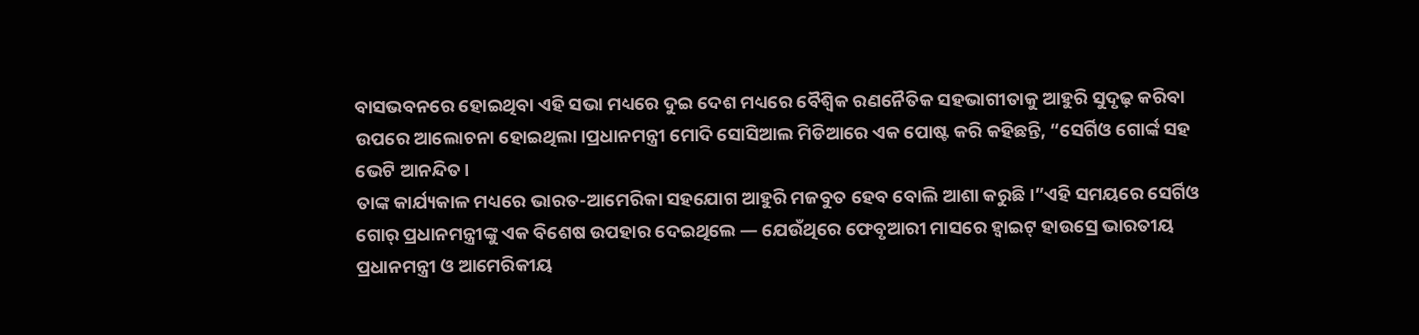ବାସଭବନରେ ହୋଇଥିବା ଏହି ସଭା ମଧ୍ୟରେ ଦୁଇ ଦେଶ ମଧ୍ୟରେ ବୈଶ୍ୱିକ ରଣନୈତିକ ସହଭାଗୀତାକୁ ଆହୁରି ସୁଦୃଢ଼ କରିବା ଉପରେ ଆଲୋଚନା ହୋଇଥିଲା।ପ୍ରଧାନମନ୍ତ୍ରୀ ମୋଦି ସୋସିଆଲ ମିଡିଆରେ ଏକ ପୋଷ୍ଟ କରି କହିଛନ୍ତି, “ସେର୍ଗିଓ ଗୋର୍ଙ୍କ ସହ ଭେଟି ଆନନ୍ଦିତ।
ତାଙ୍କ କାର୍ଯ୍ୟକାଳ ମଧ୍ୟରେ ଭାରତ-ଆମେରିକା ସହଯୋଗ ଆହୁରି ମଜବୁତ ହେବ ବୋଲି ଆଶା କରୁଛି।”ଏହି ସମୟରେ ସେର୍ଗିଓ ଗୋର୍ ପ୍ରଧାନମନ୍ତ୍ରୀଙ୍କୁ ଏକ ବିଶେଷ ଉପହାର ଦେଇଥିଲେ — ଯେଉଁଥିରେ ଫେବୃଆରୀ ମାସରେ ହ୍ୱାଇଟ୍ ହାଉସ୍ରେ ଭାରତୀୟ ପ୍ରଧାନମନ୍ତ୍ରୀ ଓ ଆମେରିକୀୟ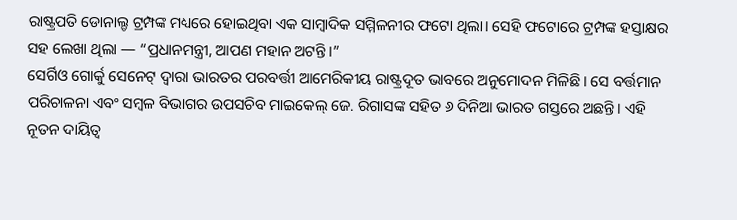ରାଷ୍ଟ୍ରପତି ଡୋନାଲ୍ଡ ଟ୍ରମ୍ପଙ୍କ ମଧ୍ୟରେ ହୋଇଥିବା ଏକ ସାମ୍ବାଦିକ ସମ୍ମିଳନୀର ଫଟୋ ଥିଲା। ସେହି ଫଟୋରେ ଟ୍ରମ୍ପଙ୍କ ହସ୍ତାକ୍ଷର ସହ ଲେଖା ଥିଲା — “ପ୍ରଧାନମନ୍ତ୍ରୀ, ଆପଣ ମହାନ ଅଟନ୍ତି।”
ସେର୍ଗିଓ ଗୋର୍କୁ ସେନେଟ୍ ଦ୍ୱାରା ଭାରତର ପରବର୍ତ୍ତୀ ଆମେରିକୀୟ ରାଷ୍ଟ୍ରଦୂତ ଭାବରେ ଅନୁମୋଦନ ମିଳିଛି। ସେ ବର୍ତ୍ତମାନ ପରିଚାଳନା ଏବଂ ସମ୍ବଳ ବିଭାଗର ଉପସଚିବ ମାଇକେଲ୍ ଜେ. ରିଗାସଙ୍କ ସହିତ ୬ ଦିନିଆ ଭାରତ ଗସ୍ତରେ ଅଛନ୍ତି। ଏହି ନୂତନ ଦାୟିତ୍ୱ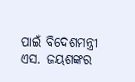ପାଇଁ ବିଦେଶମନ୍ତ୍ରୀ ଏସ. ଜୟଶଙ୍କର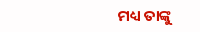ମଧ୍ୟ ତାଙ୍କୁ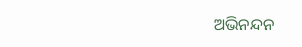ଅଭିନନ୍ଦନ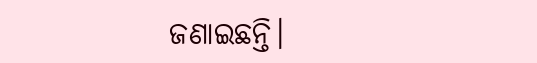ଜଣାଇଛନ୍ତି।